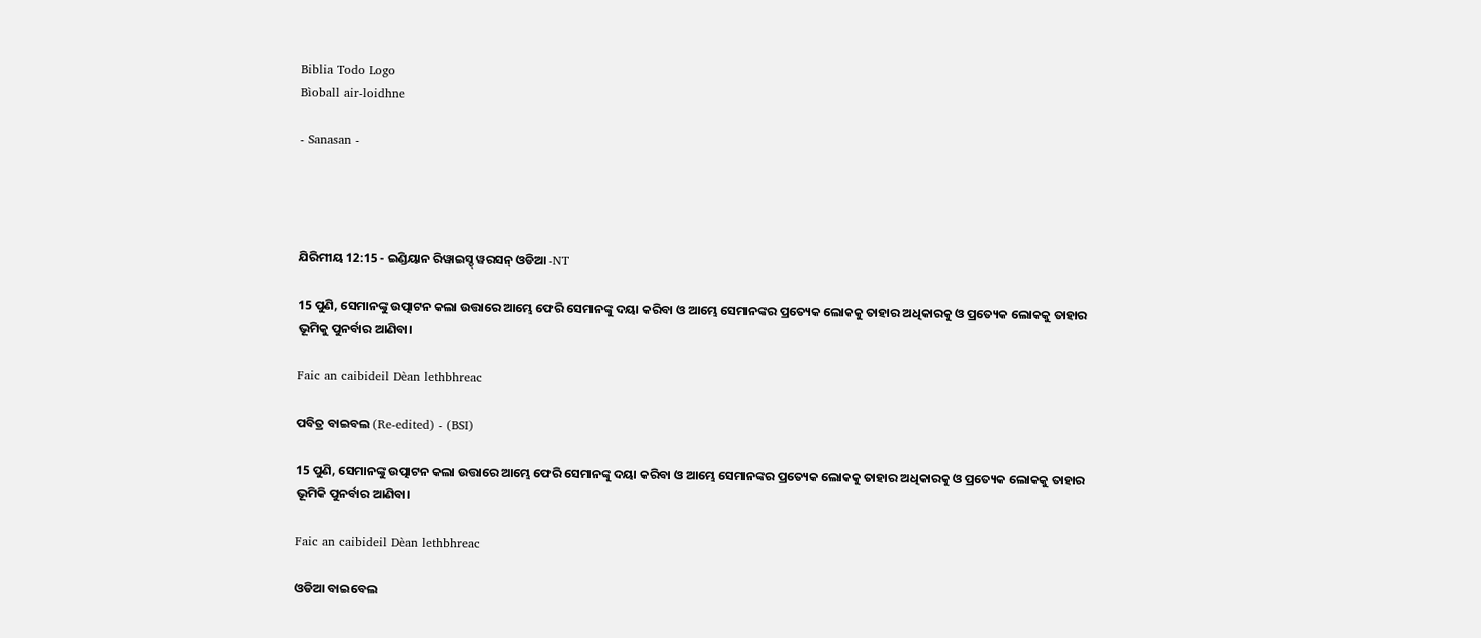Biblia Todo Logo
Bìoball air-loidhne

- Sanasan -




ଯିରିମୀୟ 12:15 - ଇଣ୍ଡିୟାନ ରିୱାଇସ୍ଡ୍ ୱରସନ୍ ଓଡିଆ -NT

15 ପୁଣି, ସେମାନଙ୍କୁ ଉତ୍ପାଟନ କଲା ଉତ୍ତାରେ ଆମ୍ଭେ ଫେରି ସେମାନଙ୍କୁ ଦୟା କରିବା ଓ ଆମ୍ଭେ ସେମାନଙ୍କର ପ୍ରତ୍ୟେକ ଲୋକକୁ ତାହାର ଅଧିକାରକୁ ଓ ପ୍ରତ୍ୟେକ ଲୋକକୁ ତାହାର ଭୂମିକୁ ପୁନର୍ବାର ଆଣିବା।

Faic an caibideil Dèan lethbhreac

ପବିତ୍ର ବାଇବଲ (Re-edited) - (BSI)

15 ପୁଣି, ସେମାନଙ୍କୁ ଉତ୍ପାଟନ କଲା ଉତ୍ତାରେ ଆମ୍ଭେ ଫେରି ସେମାନଙ୍କୁ ଦୟା କରିବା ଓ ଆମ୍ଭେ ସେମାନଙ୍କର ପ୍ରତ୍ୟେକ ଲୋକକୁ ତାହାର ଅଧିକାରକୁ ଓ ପ୍ରତ୍ୟେକ ଲୋକକୁ ତାହାର ଭୂମିକି ପୁନର୍ବାର ଆଣିବା।

Faic an caibideil Dèan lethbhreac

ଓଡିଆ ବାଇବେଲ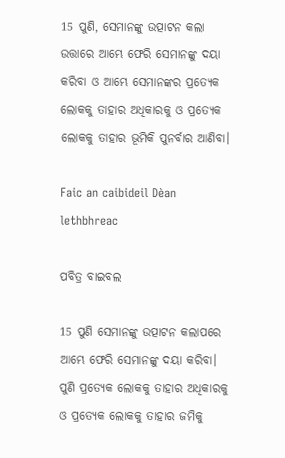15 ପୁଣି, ସେମାନଙ୍କୁ ଉତ୍ପାଟନ କଲା ଉତ୍ତାରେ ଆମ୍ଭେ ଫେରି ସେମାନଙ୍କୁ ଦୟା କରିବା ଓ ଆମ୍ଭେ ସେମାନଙ୍କର ପ୍ରତ୍ୟେକ ଲୋକକୁ ତାହାର ଅଧିକାରକୁ ଓ ପ୍ରତ୍ୟେକ ଲୋକକୁ ତାହାର ଭୂମିକି ପୁନର୍ବାର ଆଣିବା।

Faic an caibideil Dèan lethbhreac

ପବିତ୍ର ବାଇବଲ

15 ପୁଣି ସେମାନଙ୍କୁ ଉତ୍ପାଟନ କଲାପରେ ଆମ୍ଭେ ଫେରି ସେମାନଙ୍କୁ ଦୟା କରିବା। ପୁଣି ପ୍ରତ୍ୟେକ ଲୋକକୁ ତାହାର ଅଧିକାରକୁ ଓ ପ୍ରତ୍ୟେକ ଲୋକକୁ ତାହାର ଜମିକୁ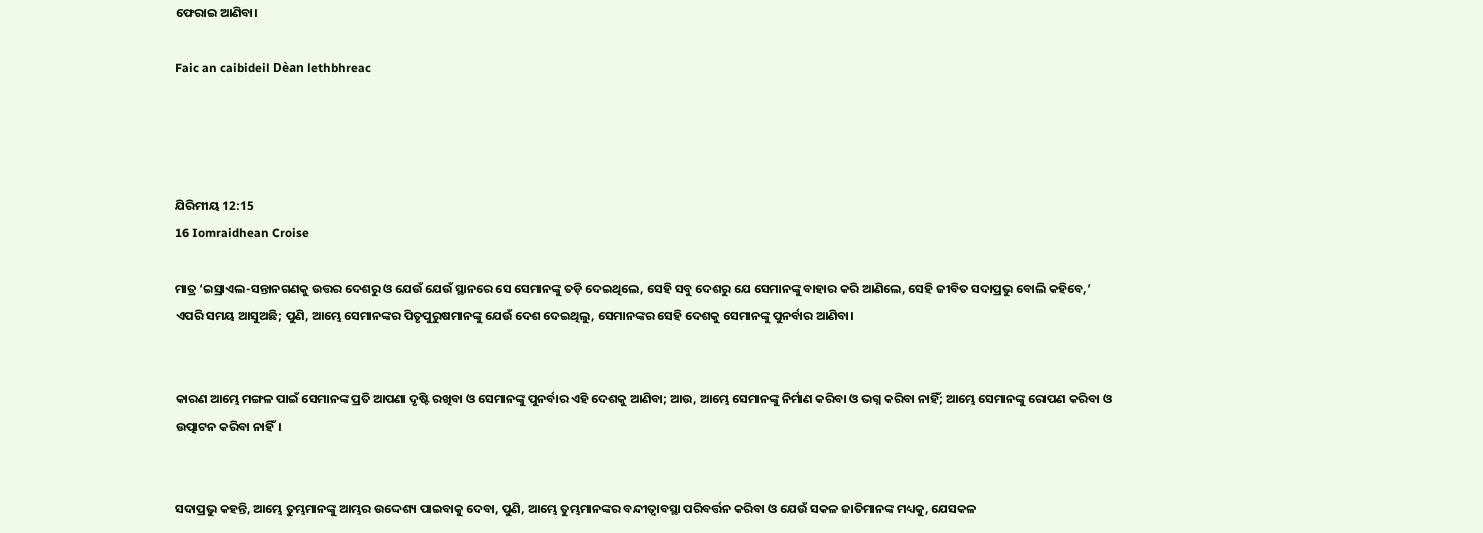ଫେରାଇ ଆଣିବା।

Faic an caibideil Dèan lethbhreac




ଯିରିମୀୟ 12:15
16 Iomraidhean Croise

ମାତ୍ର ‘ଇସ୍ରାଏଲ-ସନ୍ତାନଗଣକୁ ଉତ୍ତର ଦେଶରୁ ଓ ଯେଉଁ ଯେଉଁ ସ୍ଥାନରେ ସେ ସେମାନଙ୍କୁ ତଡ଼ି ଦେଇଥିଲେ, ସେହି ସବୁ ଦେଶରୁ ଯେ ସେମାନଙ୍କୁ ବାହାର କରି ଆଣିଲେ, ସେହି ଜୀବିତ ସଦାପ୍ରଭୁ ବୋଲି କହିବେ,’ ଏପରି ସମୟ ଆସୁଅଛି; ପୁଣି, ଆମ୍ଭେ ସେମାନଙ୍କର ପିତୃପୁରୁଷମାନଙ୍କୁ ଯେଉଁ ଦେଶ ଦେଇଥିଲୁ, ସେମାନଙ୍କର ସେହି ଦେଶକୁ ସେମାନଙ୍କୁ ପୁନର୍ବାର ଆଣିବା।


କାରଣ ଆମ୍ଭେ ମଙ୍ଗଳ ପାଇଁ ସେମାନଙ୍କ ପ୍ରତି ଆପଣା ଦୃଷ୍ଟି ରଖିବା ଓ ସେମାନଙ୍କୁ ପୁନର୍ବାର ଏହି ଦେଶକୁ ଆଣିବା; ଆଉ, ଆମ୍ଭେ ସେମାନଙ୍କୁ ନିର୍ମାଣ କରିବା ଓ ଭଗ୍ନ କରିବା ନାହିଁ; ଆମ୍ଭେ ସେମାନଙ୍କୁ ରୋପଣ କରିବା ଓ ଉତ୍ପାଟନ କରିବା ନାହିଁ।


ସଦାପ୍ରଭୁ କହନ୍ତି, ଆମ୍ଭେ ତୁମ୍ଭମାନଙ୍କୁ ଆମ୍ଭର ଉଦ୍ଦେଶ୍ୟ ପାଇବାକୁ ଦେବା, ପୁଣି, ଆମ୍ଭେ ତୁମ୍ଭମାନଙ୍କର ବନ୍ଦୀତ୍ୱାବସ୍ଥା ପରିବର୍ତ୍ତନ କରିବା ଓ ଯେଉଁ ସକଳ ଜାତିମାନଙ୍କ ମଧ୍ୟକୁ, ଯେସକଳ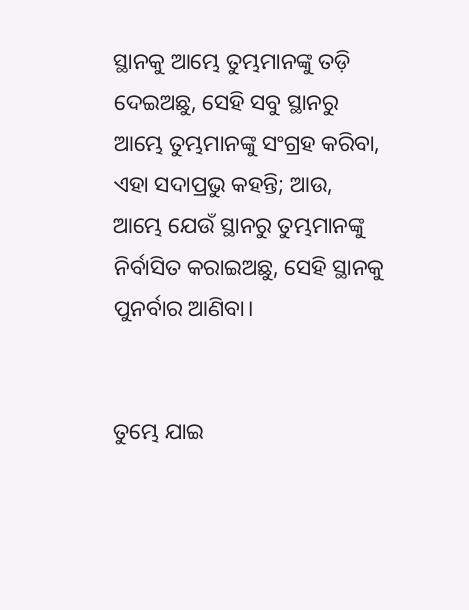ସ୍ଥାନକୁ ଆମ୍ଭେ ତୁମ୍ଭମାନଙ୍କୁ ତଡ଼ି ଦେଇଅଛୁ, ସେହି ସବୁ ସ୍ଥାନରୁ ଆମ୍ଭେ ତୁମ୍ଭମାନଙ୍କୁ ସଂଗ୍ରହ କରିବା, ଏହା ସଦାପ୍ରଭୁ କହନ୍ତି; ଆଉ, ଆମ୍ଭେ ଯେଉଁ ସ୍ଥାନରୁ ତୁମ୍ଭମାନଙ୍କୁ ନିର୍ବାସିତ କରାଇଅଛୁ, ସେହି ସ୍ଥାନକୁ ପୁନର୍ବାର ଆଣିବା।


ତୁମ୍ଭେ ଯାଇ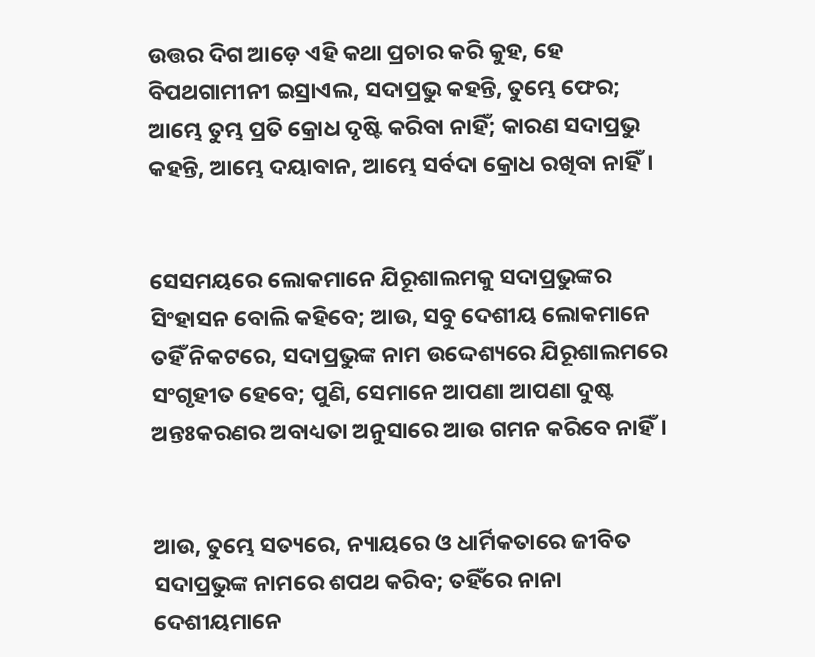ଉତ୍ତର ଦିଗ ଆଡ଼େ ଏହି କଥା ପ୍ରଚାର କରି କୁହ, ହେ ବିପଥଗାମୀନୀ ଇସ୍ରାଏଲ, ସଦାପ୍ରଭୁ କହନ୍ତି, ତୁମ୍ଭେ ଫେର; ଆମ୍ଭେ ତୁମ୍ଭ ପ୍ରତି କ୍ରୋଧ ଦୃଷ୍ଟି କରିବା ନାହିଁ; କାରଣ ସଦାପ୍ରଭୁ କହନ୍ତି, ଆମ୍ଭେ ଦୟାବାନ, ଆମ୍ଭେ ସର୍ବଦା କ୍ରୋଧ ରଖିବା ନାହିଁ।


ସେସମୟରେ ଲୋକମାନେ ଯିରୂଶାଲମକୁ ସଦାପ୍ରଭୁଙ୍କର ସିଂହାସନ ବୋଲି କହିବେ; ଆଉ, ସବୁ ଦେଶୀୟ ଲୋକମାନେ ତହିଁ ନିକଟରେ, ସଦାପ୍ରଭୁଙ୍କ ନାମ ଉଦ୍ଦେଶ୍ୟରେ ଯିରୂଶାଲମରେ ସଂଗୃହୀତ ହେବେ; ପୁଣି, ସେମାନେ ଆପଣା ଆପଣା ଦୁଷ୍ଟ ଅନ୍ତଃକରଣର ଅବାଧ୍ୟତା ଅନୁସାରେ ଆଉ ଗମନ କରିବେ ନାହିଁ।


ଆଉ, ତୁମ୍ଭେ ସତ୍ୟରେ, ନ୍ୟାୟରେ ଓ ଧାର୍ମିକତାରେ ଜୀବିତ ସଦାପ୍ରଭୁଙ୍କ ନାମରେ ଶପଥ କରିବ; ତହିଁରେ ନାନା ଦେଶୀୟମାନେ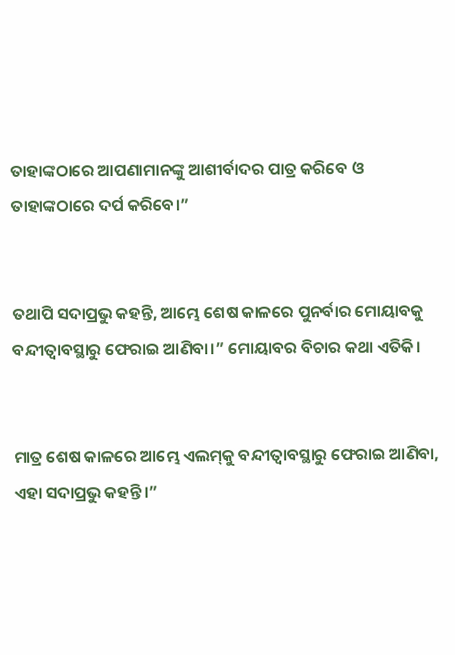ତାହାଙ୍କଠାରେ ଆପଣାମାନଙ୍କୁ ଆଶୀର୍ବାଦର ପାତ୍ର କରିବେ ଓ ତାହାଙ୍କଠାରେ ଦର୍ପ କରିବେ।”


ତଥାପି ସଦାପ୍ରଭୁ କହନ୍ତି, ଆମ୍ଭେ ଶେଷ କାଳରେ ପୁନର୍ବାର ମୋୟାବକୁ ବନ୍ଦୀତ୍ୱାବସ୍ଥାରୁ ଫେରାଇ ଆଣିବା।” ମୋୟାବର ବିଚାର କଥା ଏତିକି।


ମାତ୍ର ଶେଷ କାଳରେ ଆମ୍ଭେ ଏଲମ୍‍କୁ ବନ୍ଦୀତ୍ୱାବସ୍ଥାରୁ ଫେରାଇ ଆଣିବା, ଏହା ସଦାପ୍ରଭୁ କହନ୍ତି।”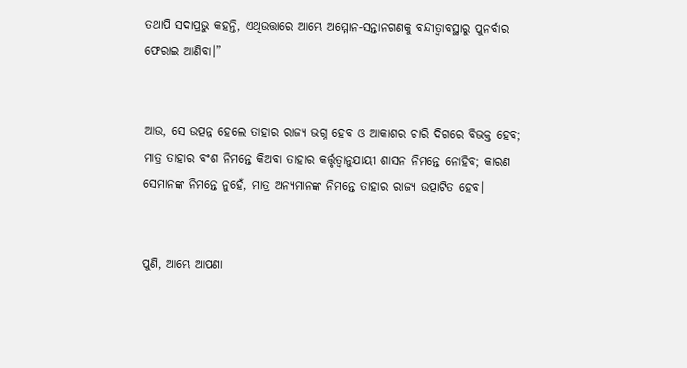ତଥାପି ସଦାପ୍ରଭୁ କହନ୍ତି, ଏଥିଉତ୍ତାରେ ଆମ୍ଭେ ଅମ୍ମୋନ-ସନ୍ତାନଗଣକୁ ବନ୍ଦୀତ୍ୱାବସ୍ଥାରୁ ପୁନର୍ବାର ଫେରାଇ ଆଣିବା।”


ଆଉ, ସେ ଉତ୍ପନ୍ନ ହେଲେ ତାହାର ରାଜ୍ୟ ଭଗ୍ନ ହେବ ଓ ଆକାଶର ଚାରି ଦିଗରେ ବିଭକ୍ତ ହେବ; ମାତ୍ର ତାହାର ବଂଶ ନିମନ୍ତେ କିଅବା ତାହାର କର୍ତ୍ତୃତ୍ୱାନୁଯାୟୀ ଶାସନ ନିମନ୍ତେ ନୋହିବ; କାରଣ ସେମାନଙ୍କ ନିମନ୍ତେ ନୁହେଁ, ମାତ୍ର ଅନ୍ୟମାନଙ୍କ ନିମନ୍ତେ ତାହାର ରାଜ୍ୟ ଉତ୍ପାଟିତ ହେବ।


ପୁଣି, ଆମ୍ଭେ ଆପଣା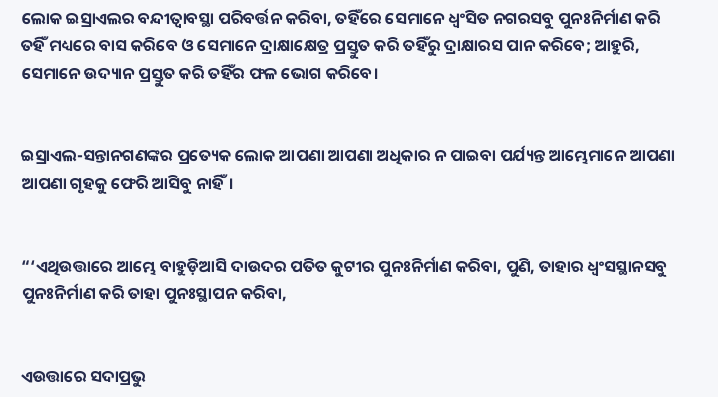ଲୋକ ଇସ୍ରାଏଲର ବନ୍ଦୀତ୍ୱାବସ୍ଥା ପରିବର୍ତ୍ତନ କରିବା, ତହିଁରେ ସେମାନେ ଧ୍ୱଂସିତ ନଗରସବୁ ପୁନଃନିର୍ମାଣ କରି ତହିଁ ମଧ୍ୟରେ ବାସ କରିବେ ଓ ସେମାନେ ଦ୍ରାକ୍ଷାକ୍ଷେତ୍ର ପ୍ରସ୍ତୁତ କରି ତହିଁରୁ ଦ୍ରାକ୍ଷାରସ ପାନ କରିବେ; ଆହୁରି, ସେମାନେ ଉଦ୍ୟାନ ପ୍ରସ୍ତୁତ କରି ତହିଁର ଫଳ ଭୋଗ କରିବେ।


ଇସ୍ରାଏଲ-ସନ୍ତାନଗଣଙ୍କର ପ୍ରତ୍ୟେକ ଲୋକ ଆପଣା ଆପଣା ଅଧିକାର ନ ପାଇବା ପର୍ଯ୍ୟନ୍ତ ଆମ୍ଭେମାନେ ଆପଣା ଆପଣା ଗୃହକୁ ଫେରି ଆସିବୁ ନାହିଁ।


“‘ଏଥିଉତ୍ତାରେ ଆମ୍ଭେ ବାହୁଡ଼ିଆସି ଦାଉଦର ପତିତ କୁଟୀର ପୁନଃନିର୍ମାଣ କରିବା, ପୁଣି, ତାହାର ଧ୍ୱଂସସ୍ଥାନସବୁ ପୁନଃନିର୍ମାଣ କରି ତାହା ପୁନଃସ୍ଥାପନ କରିବା,


ଏଉତ୍ତାରେ ସଦାପ୍ରଭୁ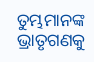ତୁମ୍ଭମାନଙ୍କ ଭ୍ରାତୃଗଣକୁ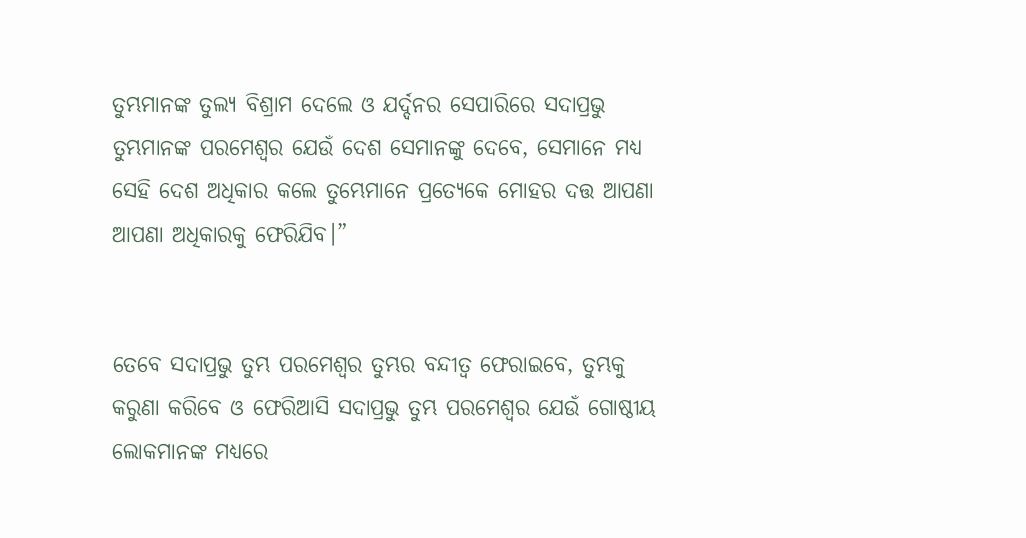ତୁମ୍ଭମାନଙ୍କ ତୁଲ୍ୟ ବିଶ୍ରାମ ଦେଲେ ଓ ଯର୍ଦ୍ଦନର ସେପାରିରେ ସଦାପ୍ରଭୁ ତୁମ୍ଭମାନଙ୍କ ପରମେଶ୍ୱର ଯେଉଁ ଦେଶ ସେମାନଙ୍କୁ ଦେବେ, ସେମାନେ ମଧ୍ୟ ସେହି ଦେଶ ଅଧିକାର କଲେ ତୁମ୍ଭେମାନେ ପ୍ରତ୍ୟେକେ ମୋହର ଦତ୍ତ ଆପଣା ଆପଣା ଅଧିକାରକୁ ଫେରିଯିବ।”


ତେବେ ସଦାପ୍ରଭୁ ତୁମ୍ଭ ପରମେଶ୍ୱର ତୁମ୍ଭର ବନ୍ଦୀତ୍ୱ ଫେରାଇବେ, ତୁମ୍ଭକୁ କରୁଣା କରିବେ ଓ ଫେରିଆସି ସଦାପ୍ରଭୁ ତୁମ୍ଭ ପରମେଶ୍ୱର ଯେଉଁ ଗୋଷ୍ଠୀୟ ଲୋକମାନଙ୍କ ମଧ୍ୟରେ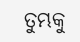ତୁମ୍ଭକୁ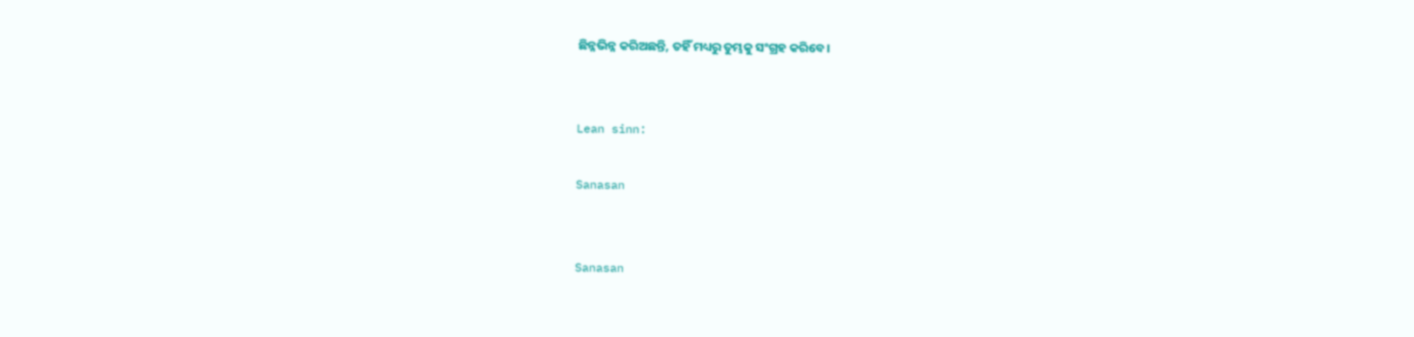ଛିନ୍ନଭିନ୍ନ କରିଅଛନ୍ତି, ତହିଁ ମଧ୍ୟରୁ ତୁମ୍ଭକୁ ସଂଗ୍ରହ କରିବେ।


Lean sinn:

Sanasan


Sanasan